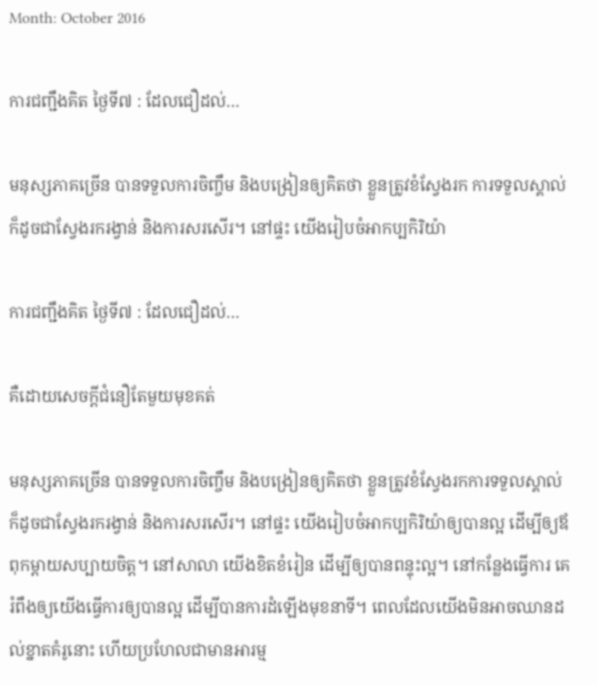Month: October 2016

ការជញ្ជឹងគិត ថ្ងៃទី៧ : ដែលជឿដល់…

មនុស្សភាគច្រើន បានទទួលការចិញ្ចឹម និងបង្រៀនឲ្យគិតថា ខ្លួនត្រូវខំស្វែងរក ការទទួលស្គាល់ ក៏ដូចជាស្វែងរករង្វាន់ និងការសរសើរ។ នៅផ្ទះ យើងរៀបចំអាកប្បកិរិយ៉ា

ការជញ្ជឹងគិត ថ្ងៃទី៧ : ដែលជឿដល់…

គឺដោយសេចក្តីជំនឿតែមួយមុខគត់

មនុស្សភាគច្រើន បានទទួលការចិញ្ចឹម និងបង្រៀនឲ្យគិតថា ខ្លួនត្រូវខំស្វែងរកការទទួលស្គាល់ ក៏ដូចជាស្វែងរករង្វាន់ និងការសរសើរ។ នៅផ្ទះ យើងរៀបចំអាកប្បកិរិយ៉ាឲ្យបានល្អ ដើម្បីឲ្យឪពុកម្តាយសប្បាយចិត្ត។ នៅសាលា យើងខិតខំរៀន ដើម្បីឲ្យបានពន្ទុះល្អ។ នៅកន្លែងធ្វើការ គេរំពឹងឲ្យយើងធ្វើការឲ្យបានល្អ ដើម្បីបានការដំឡើងមុខនាទី។ ពេលដែលយើងមិនអាចឈានដល់ខ្នាតគំរូនោះ ហើយប្រហែលជាមានអារម្ម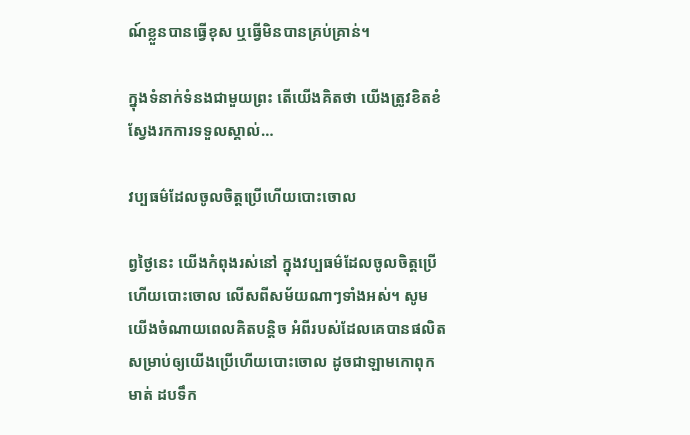ណ៍ខ្លួនបានធ្វើខុស ឬធ្វើមិនបានគ្រប់គ្រាន់។

ក្នុងទំនាក់ទំនងជាមួយព្រះ តើយើងគិតថា យើងត្រូវខិតខំស្វែងរកការទទួលស្គាល់…

វប្បធម៌ដែលចូលចិត្តប្រើហើយបោះចោល

ព្វថ្ងៃនេះ យើងកំពុងរស់នៅ ក្នុងវប្បធម៌ដែលចូលចិត្តប្រើហើយបោះចោល លើសពីសម័យណាៗទាំងអស់។ សូមយើងចំណាយពេលគិតបន្តិច អំពីរបស់ដែលគេបានផលិត សម្រាប់ឲ្យយើងប្រើហើយបោះចោល ដូចជាឡាមកោពុកមាត់ ដបទឹក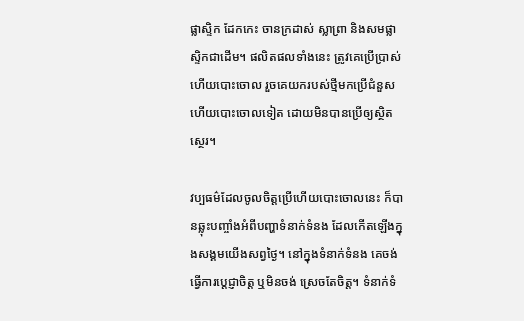ផ្លាស្ទិក ដែកកេះ ចានក្រដាស់ ស្លាព្រា និងសមផ្លាស្ទិកជាដើម។ ផលិតផលទាំងនេះ ត្រូវគេប្រើប្រាស់ ហើយបោះចោល រួចគេយករបស់ថ្មីមកប្រើជំនួស ហើយបោះចោលទៀត ដោយមិនបានប្រើឲ្យស្ថិតស្ថេរ។

វប្បធម៌ដែលចូលចិត្តប្រើហើយបោះចោលនេះ ក៏បានឆ្លុះបញ្ចាំងអំពីបញ្ហាទំនាក់ទំនង ដែលកើតឡើងក្នុងសង្គមយើងសព្វថ្ងៃ។ នៅក្នុងទំនាក់ទំនង គេចង់ធ្វើការប្តេជ្ញាចិត្ត ឬមិនចង់ ស្រេចតែចិត្ត។ ទំនាក់ទំ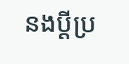នងប្តីប្រ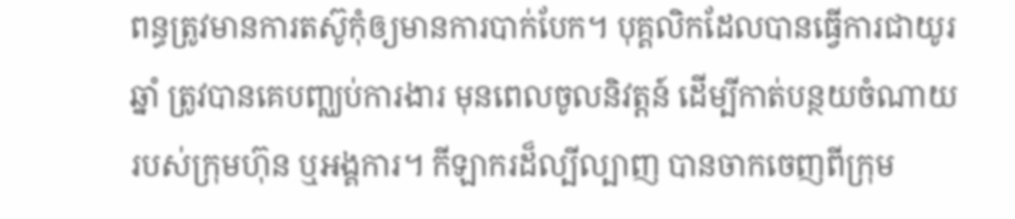ពន្ធត្រូវមានការតស៊ូកុំឲ្យមានការបាក់បែក។ បុគ្គលិកដែលបានធ្វើការជាយូរឆ្នាំ ត្រូវបានគេបញ្ឈប់ការងារ មុនពេលចូលនិវត្តន៍ ដើម្បីកាត់បន្ថយចំណាយរបស់ក្រុមហ៊ុន ឬអង្គការ។ កីឡាករដ៏ល្បីល្បាញ បានចាកចេញពីក្រុម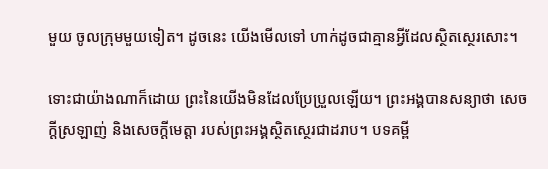មួយ ចូលក្រុមមួយទៀត។ ដូចនេះ យើងមើលទៅ ហាក់ដូចជាគ្មានអ្វីដែលស្ថិតស្ថេរសោះ។

ទោះជាយ៉ាងណាក៏ដោយ ព្រះនៃយើងមិនដែលប្រែប្រួលឡើយ។ ព្រះអង្គបានសន្យាថា សេចក្តីស្រឡាញ់ និងសេចក្តីមេត្តា របស់ព្រះអង្គស្ថិតស្ថេរជាដរាប។ បទគម្ពី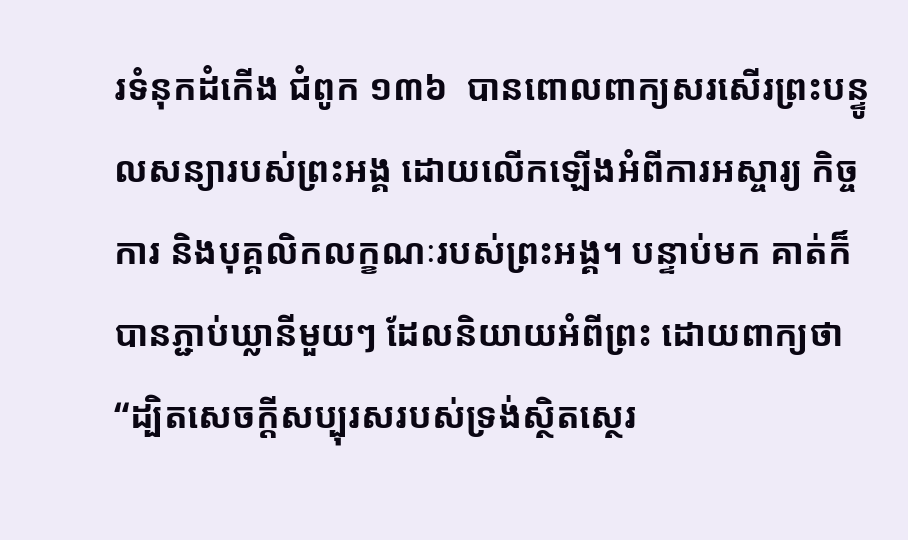រទំនុកដំកើង ជំពូក ១៣៦  បានពោលពាក្យសរសើរព្រះបន្ទូលសន្យារបស់ព្រះអង្គ ដោយលើកឡើងអំពីការអស្ចារ្យ កិច្ចការ និងបុគ្គលិកលក្ខណៈរបស់ព្រះអង្គ។ បន្ទាប់មក គាត់ក៏បានភ្ជាប់ឃ្លានីមួយៗ ដែលនិយាយអំពីព្រះ ដោយពាក្យថា “ដ្បិតសេចក្តីសប្បុរសរបស់ទ្រង់ស្ថិតស្ថេរ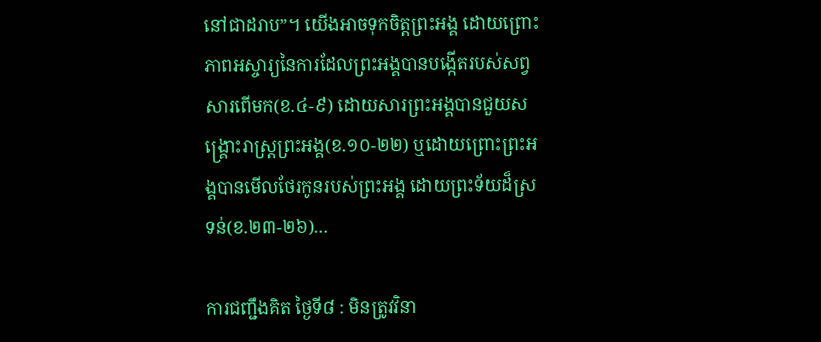នៅជាដរាប”។ យើងអាចទុកចិត្តព្រះអង្គ ដោយព្រោះភាពអស្ចារ្យនៃការដែលព្រះអង្គបានបង្កើតរបស់សព្វសារពើមក(ខ.៤-៩) ដោយសារព្រះអង្គបានជួយសង្រ្គោះរាស្រ្តព្រះអង្គ(ខ.១០-២២) ឬដោយព្រោះព្រះអង្គបានមើលថែរកូនរបស់ព្រះអង្គ ដោយព្រះទ័យដ៏ស្រទន់(ខ.២៣-២៦)…

ការជញ្ជឹងគិត ថ្ងៃទី៨ : មិនត្រូវវិនា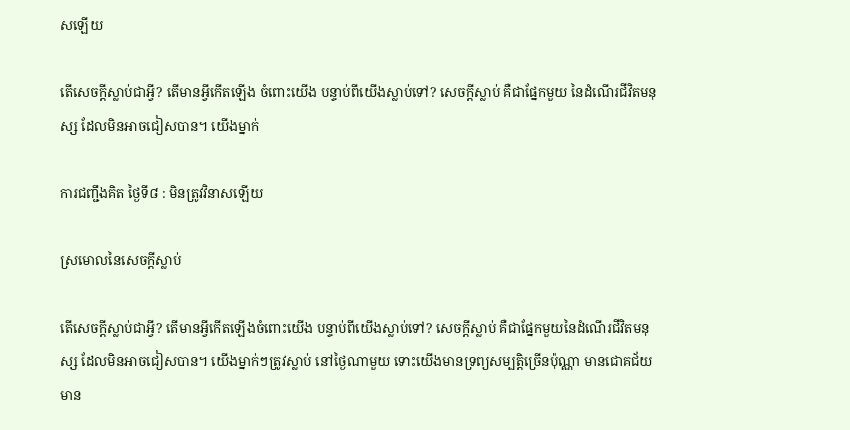សឡើយ

តើសេចក្តីស្លាប់ជាអ្វី? តើមានអ្វីកើតឡើង ចំពោះយើង បន្ទាប់ពីយើងស្លាប់ទៅ? សេចក្តីស្លាប់ គឺជាផ្នែកមួយ នៃដំណើរជីវិតមនុស្ស ដែលមិនអាចជៀសបាន។ យើងម្នាក់

ការជញ្ជឹងគិត ថ្ងៃទី៨ : មិនត្រូវវិនាសឡើយ

ស្រមោលនៃសេចក្តីស្លាប់

តើសេចក្តីស្លាប់ជាអ្វី? តើមានអ្វីកើតឡើងចំពោះយើង បន្ទាប់ពីយើងស្លាប់ទៅ? សេចក្តីស្លាប់ គឺជាផ្នែកមួយនៃដំណើរជីវិតមនុស្ស ដែលមិនអាចជៀសបាន។ យើងម្នាក់ៗត្រូវស្លាប់ នៅថ្ងៃណាមួយ ទោះយើងមានទ្រព្យសម្បត្តិច្រើនប៉ុណ្ណា មានជោគជ័យ មាន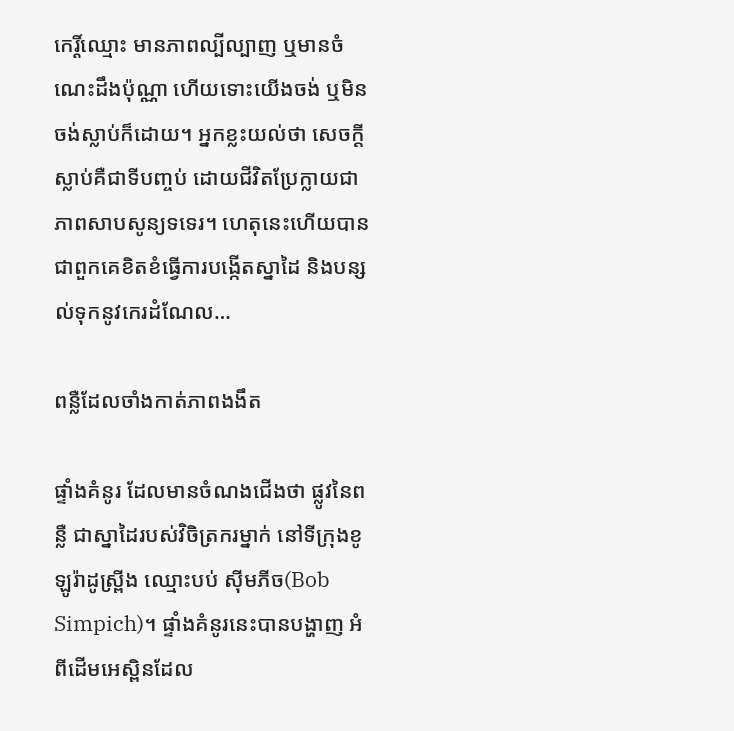កេរ្តិ៍ឈ្មោះ មានភាពល្បីល្បាញ ឬមានចំណេះដឹងប៉ុណ្ណា ហើយទោះយើងចង់ ឬមិនចង់ស្លាប់ក៏ដោយ។ អ្នកខ្លះយល់ថា សេចក្តីស្លាប់គឺជាទីបញ្ចប់ ដោយជីវិតប្រែក្លាយជាភាពសាបសូន្យទទេរ។ ហេតុនេះហើយបានជាពួកគេខិតខំធ្វើការបង្កើតស្នាដៃ និងបន្សល់ទុកនូវកេរដំណែល…

ពន្លឺដែលចាំងកាត់ភាពងងឹត

ផ្ទាំងគំនូរ ដែលមានចំណងជើងថា ផ្លូវនៃពន្លឺ ជាស្នាដៃរបស់វិចិត្រករម្នាក់ នៅទីក្រុងខូឡូរ៉ាដូស្ព្រីង ឈ្មោះបប់ ស៊ីមភីច(Bob Simpich)។ ផ្ទាំងគំនូរនេះបានបង្ហាញ អំពីដើមអេស្ពិនដែល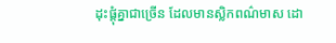ដុះផ្តុំគ្នាជាច្រើន ដែលមានស្លិកពណ៌មាស ដោ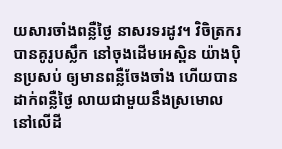យសារចាំងពន្លឺថ្ងៃ នាសរទរដូវ។ វិចិត្រករបានគូរូបស្លឹក នៅចុងដើមអេស្ពិន យ៉ាងប៉ិនប្រសប់ ឲ្យមានពន្លឺចែងចាំង ហើយបានដាក់ពន្លឺថ្ងៃ លាយជាមួយនឹងស្រមោល នៅលើដី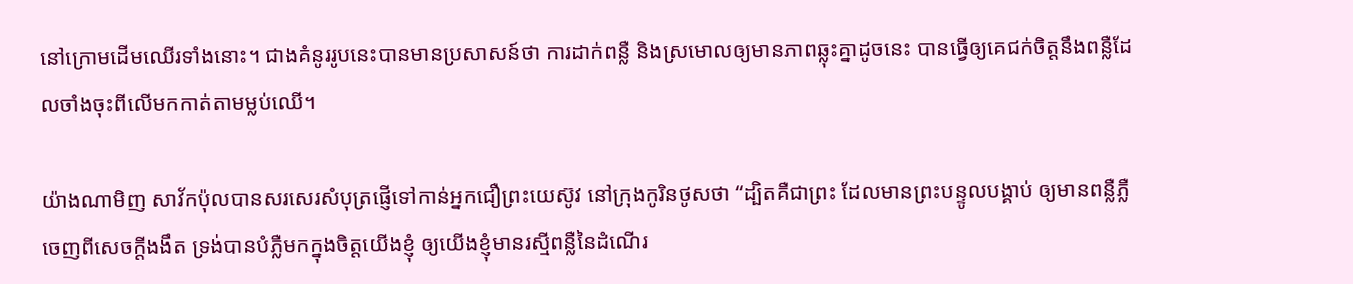នៅក្រោមដើមឈើរទាំងនោះ។ ជាងគំនូររូបនេះបានមានប្រសាសន៍ថា ការដាក់ពន្លឺ និងស្រមោលឲ្យមានភាពឆ្លុះគ្នាដូចនេះ បានធ្វើឲ្យគេជក់ចិត្តនឹងពន្លឺដែលចាំងចុះពីលើមកកាត់តាមម្លប់ឈើ។

យ៉ាងណាមិញ សាវ័កប៉ុលបានសរសេរសំបុត្រផ្ញើទៅកាន់អ្នកជឿព្រះយេស៊ូវ នៅក្រុងកូរិនថូសថា “ដ្បិតគឺជាព្រះ ដែលមានព្រះបន្ទូលបង្គាប់ ឲ្យមានពន្លឺភ្លឺចេញពីសេចក្តីងងឹត ទ្រង់បានបំភ្លឺមកក្នុងចិត្តយើងខ្ញុំ ឲ្យយើងខ្ញុំមានរស្មីពន្លឺនៃដំណើរ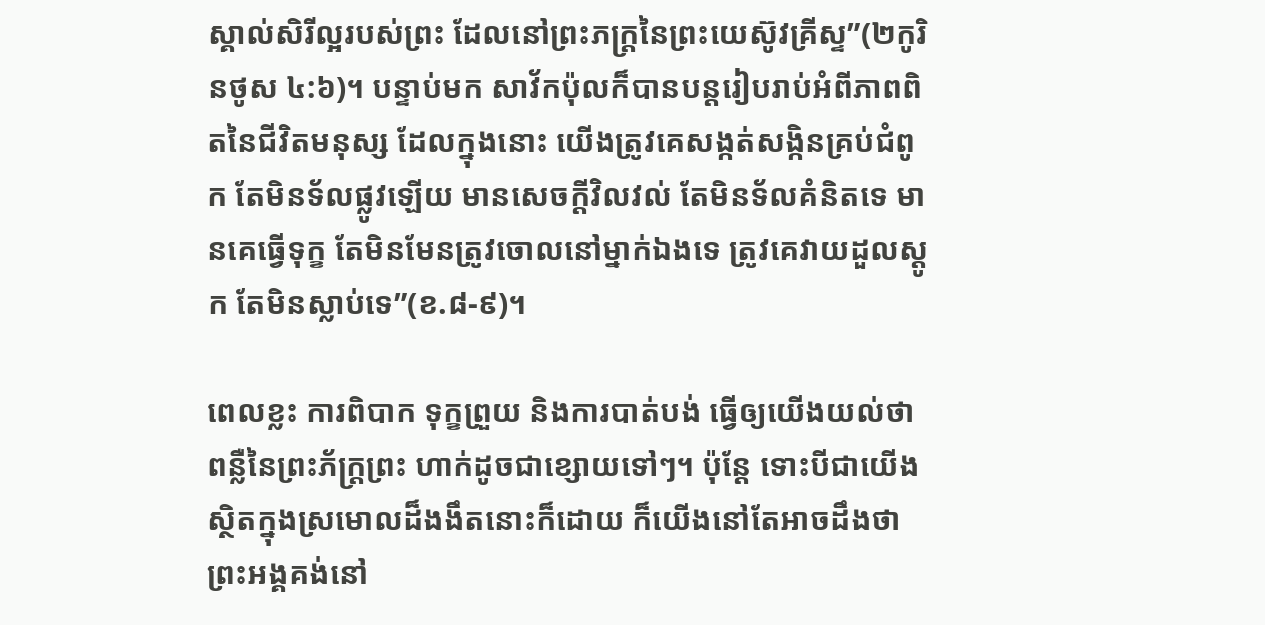ស្គាល់សិរីល្អរបស់ព្រះ ដែលនៅព្រះភក្ត្រនៃព្រះយេស៊ូវគ្រីស្ទ”(២កូរិនថូស ៤:៦)។ បន្ទាប់មក សាវ័កប៉ុលក៏បានបន្តរៀបរាប់អំពីភាពពិតនៃជីវិតមនុស្ស ដែលក្នុងនោះ យើងត្រូវគេសង្កត់សង្កិនគ្រប់ជំពូក តែមិនទ័លផ្លូវឡើយ មានសេចក្តីវិលវល់ តែមិនទ័លគំនិតទេ មានគេធ្វើទុក្ខ តែមិនមែនត្រូវចោលនៅម្នាក់ឯងទេ ត្រូវគេវាយដួលស្តូក តែមិនស្លាប់ទេ”(ខ.៨-៩)។

ពេលខ្លះ ការពិបាក ទុក្ខព្រួយ និងការបាត់បង់ ធ្វើឲ្យយើងយល់ថា ពន្លឺនៃព្រះភ័ក្រ្តព្រះ ហាក់ដូចជាខ្សោយទៅៗ។ ប៉ុន្តែ ទោះបីជាយើងស្ថិតក្នុងស្រមោលដ៏ងងឹតនោះក៏ដោយ ក៏យើងនៅតែអាចដឹងថា ព្រះអង្គគង់នៅ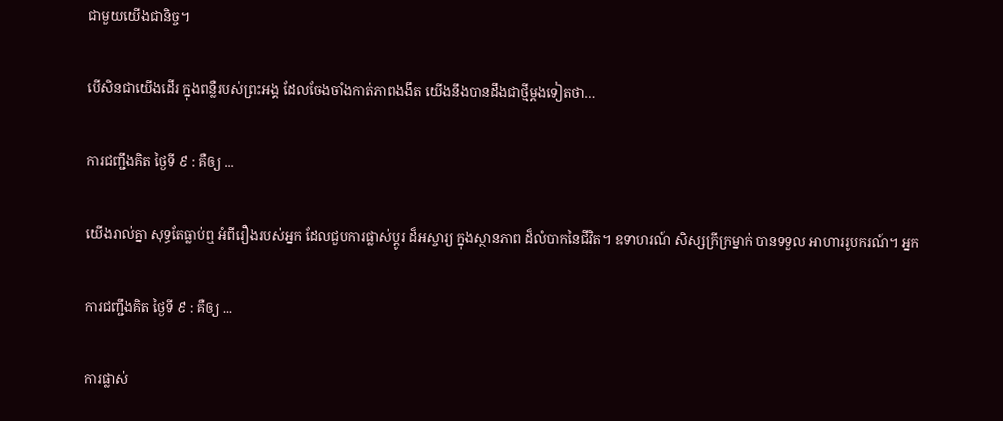ជាមួយយើងជានិច្ច។

បើសិនជាយើងដើរ ក្នុងពន្លឺរបស់ព្រះអង្គ ដែលចែងចាំងកាត់ភាពងងឹត យើងនឹងបានដឹងជាថ្មីម្តងទៀតថា…

ការជញ្ជឹងគិត ថ្ងៃទី ៩ : គឺឲ្យ ...

យើងរាល់គ្នា សុទ្ធតែធ្លាប់ឮ អំពីរឿងរបស់អ្នក ដែលជួបការផ្លាស់ប្តូរ ដ៏អស្ចារ្យ ក្នុងស្ថានភាព ដ៏លំបាកនៃជីវិត។ ឧទាហរណ៍ សិស្សក្រីក្រម្នាក់ បានទទួល អាហាររូបករណ៍។ អ្នក

ការជញ្ជឹងគិត ថ្ងៃទី ៩ : គឺឲ្យ ...

ការផ្លាស់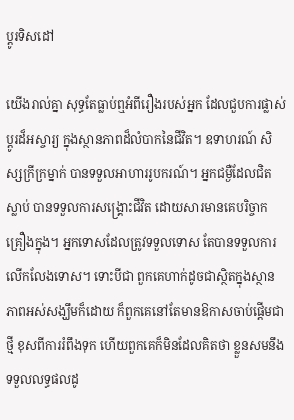ប្តូរទិសដៅ

យើងរាល់គ្នា សុទ្ធតែធ្លាប់ឮអំពីរឿងរបស់អ្នក ដែលជួបការផ្លាស់ប្តូរដ៏អស្ចារ្យ ក្នុងស្ថានភាពដ៏លំបាកនៃជីវិត។ ឧទាហរណ៍ សិស្សក្រីក្រម្នាក់ បានទទួលអាហាររូបករណ៍។ អ្នកជម្ងឺដែលជិតស្លាប់ បានទទួលការសង្រ្គោះជីវិត ដោយសារមានគេបរិច្ចាកគ្រឿងក្នុង។ អ្នកទោសដែលត្រូវទទួលទោស តែបានទទួលការលើកលែងទោស។ ទោះបីជា ពួកគេហាក់ដូចជាស្ថិតក្នុងស្ថានភាពអស់សង្ឃឹមក៏ដោយ ក៏ពួកគេនៅតែមានឱកាសចាប់ផ្តើមជាថ្មី ខុសពីការរំពឹងទុក ហើយពួកគេក៏មិនដែលគិតថា ខ្លួនសមនឹងទទួលលទ្ធផលដូ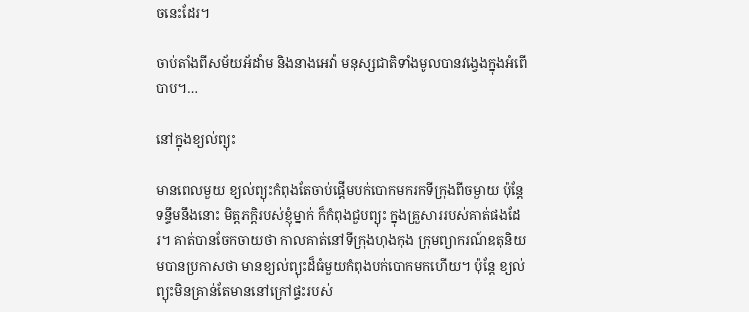ចនេះដែរ។

ចាប់តាំងពីសម័យអ័ដាំម និងនាងអេវ៉ា មនុស្សជាតិទាំងមូលបានវង្វេងក្នុងអំពើបាប។…

នៅក្នុងខ្យល់ព្យុះ

មានពេលមួយ ខ្យល់ព្យុះកំពុងតែចាប់ផ្តើមបក់បោកមករកទីក្រុងពីចម្ងាយ ប៉ុន្តែ ទន្ទឹមនឹងនោះ មិត្តភក្តិរបស់ខ្ញុំម្នាក់ ក៏កំពុងជួបព្យុះ ក្នុងគ្រួសាររបស់គាត់ផងដែរ។ គាត់បានចែកចាយថា កាលគាត់នៅទីក្រុងហុងកុង ក្រុមព្យាករណ៍ឧតុនិយមបានប្រកាសថា មានខ្យល់ព្យុះដ៏ធំមួយកំពុងបក់បោកមកហើយ។ ប៉ុន្តែ ខ្យល់ព្យុះមិនគ្រាន់តែមាននៅក្រៅផ្ទះរបស់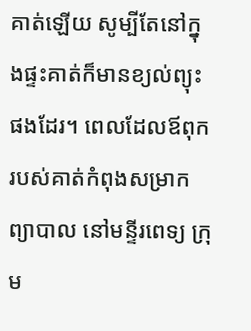គាត់ឡើយ សូម្បីតែនៅក្នុងផ្ទះគាត់ក៏មានខ្យល់ព្យុះផងដែរ។ ពេលដែលឪពុករបស់គាត់កំពុងសម្រាកព្យាបាល នៅមន្ទីរពេទ្យ ក្រុម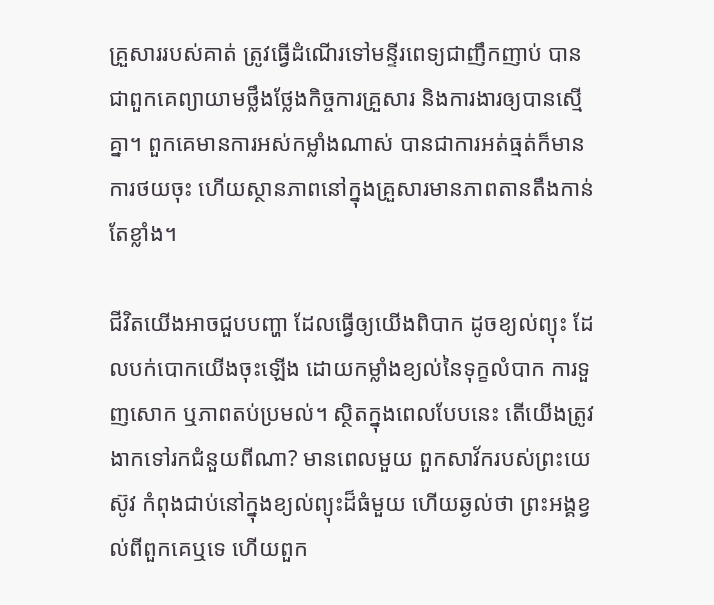គ្រួសាររបស់គាត់ ត្រូវធ្វើដំណើរទៅមន្ទីរពេទ្យជាញឹកញាប់ បានជាពួកគេព្យាយាមថ្លឹងថ្លែងកិច្ចការគ្រួសារ និងការងារឲ្យបានស្មើគ្នា។ ពួកគេមានការអស់កម្លាំងណាស់ បានជាការអត់ធ្មត់ក៏មានការថយចុះ ហើយស្ថានភាពនៅក្នុងគ្រួសារមានភាពតានតឹងកាន់តែខ្លាំង។

ជីវិតយើងអាចជួបបញ្ហា ដែលធ្វើឲ្យយើងពិបាក ដូចខ្យល់ព្យុះ ដែលបក់បោកយើងចុះឡើង ដោយកម្លាំងខ្យល់នៃទុក្ខលំបាក ការទួញសោក ឬភាពតប់ប្រមល់។ ស្ថិតក្នុងពេលបែបនេះ តើយើងត្រូវងាកទៅរកជំនួយពីណា? មានពេលមួយ ពួកសាវ័ករបស់ព្រះយេស៊ូវ កំពុងជាប់នៅក្នុងខ្យល់ព្យុះដ៏ធំមួយ ហើយឆ្ងល់ថា ព្រះអង្គខ្វល់ពីពួកគេឬទេ ហើយពួក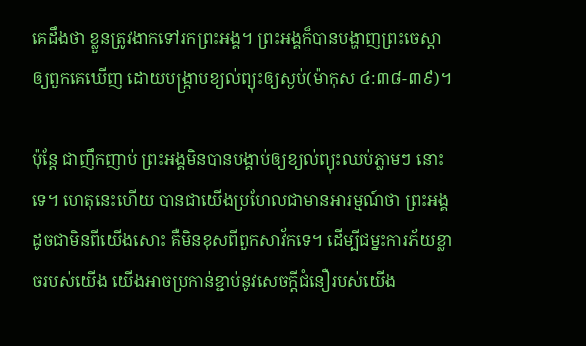គេដឹងថា ខ្លួនត្រូវងាកទៅរកព្រះអង្គ។ ព្រះអង្គក៏បានបង្ហាញព្រះចេស្តា ឲ្យពួកគេឃើញ ដោយបង្ក្រាបខ្យល់ព្យុះឲ្យស្ងប់(ម៉ាកុស ៤:៣៨-៣៩)។

ប៉ុន្តែ ជាញឹកញាប់ ព្រះអង្គមិនបានបង្គាប់ឲ្យខ្យល់ព្យុះឈប់ភ្លាមៗ នោះទេ។ ហេតុនេះហើយ បានជាយើងប្រហែលជាមានអារម្មណ៍ថា ព្រះអង្គដូចជាមិនពីយើងសោះ គឺមិនខុសពីពួកសាវ័កទេ។ ដើម្បីជម្នះការភ័យខ្លាចរបស់យើង យើងអាចប្រកាន់ខ្ជាប់នូវសេចក្តីជំនឿរបស់យើង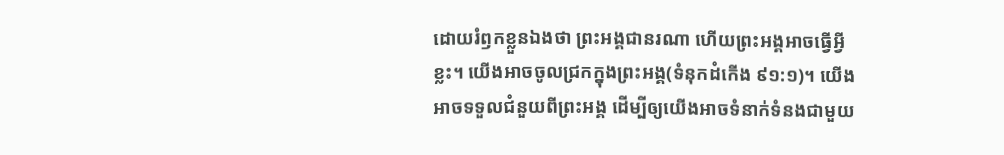ដោយរំឭកខ្លួនឯងថា ព្រះអង្គជានរណា ហើយព្រះអង្គអាចធ្វើអ្វីខ្លះ។ យើងអាចចូលជ្រកក្នុងព្រះអង្គ(ទំនុកដំកើង ៩១:១)។ យើងអាចទទួលជំនួយពីព្រះអង្គ ដើម្បីឲ្យយើងអាចទំនាក់ទំនងជាមួយ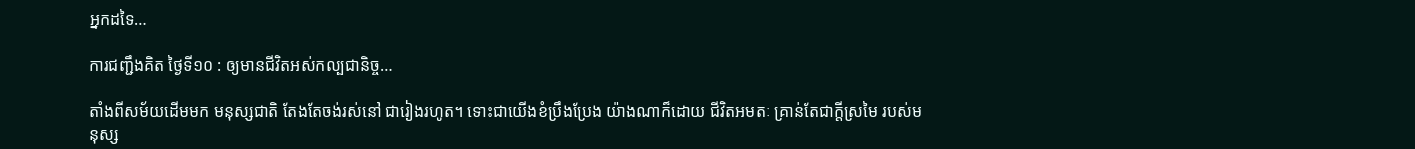អ្នកដទៃ…

ការជញ្ជឹងគិត ថ្ងៃទី១០ : ឲ្យមានជីវិតអស់កល្បជានិច្ច…

តាំងពីសម័យដើមមក មនុស្សជាតិ តែងតែចង់រស់នៅ ជារៀងរហូត។ ទោះជាយើងខំប្រឹងប្រែង យ៉ាងណាក៏ដោយ ជីវិតអមតៈ គ្រាន់តែជាក្តីស្រមៃ របស់មនុស្ស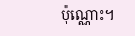ប៉ុណ្ណោះ។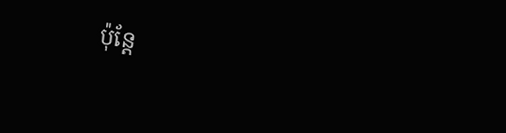ប៉ុន្តែ